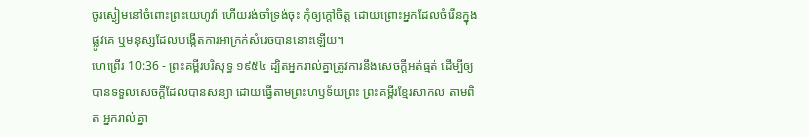ចូរស្ងៀមនៅចំពោះព្រះយេហូវ៉ា ហើយរង់ចាំទ្រង់ចុះ កុំឲ្យក្តៅចិត្ត ដោយព្រោះអ្នកដែលចំរើនក្នុងផ្លូវគេ ឬមនុស្សដែលបង្កើតការអាក្រក់សំរេចបាននោះឡើយ។
ហេព្រើរ 10:36 - ព្រះគម្ពីរបរិសុទ្ធ ១៩៥៤ ដ្បិតអ្នករាល់គ្នាត្រូវការនឹងសេចក្ដីអត់ធ្មត់ ដើម្បីឲ្យបានទទួលសេចក្ដីដែលបានសន្យា ដោយធ្វើតាមព្រះហឫទ័យព្រះ ព្រះគម្ពីរខ្មែរសាកល តាមពិត អ្នករាល់គ្នា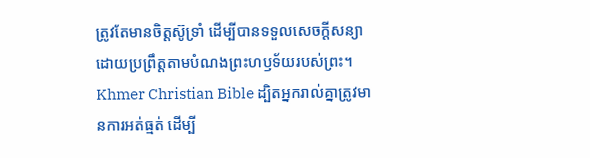ត្រូវតែមានចិត្តស៊ូទ្រាំ ដើម្បីបានទទួលសេចក្ដីសន្យាដោយប្រព្រឹត្តតាមបំណងព្រះហឫទ័យរបស់ព្រះ។ Khmer Christian Bible ដ្បិតអ្នករាល់គ្នាត្រូវមានការអត់ធ្មត់ ដើម្បី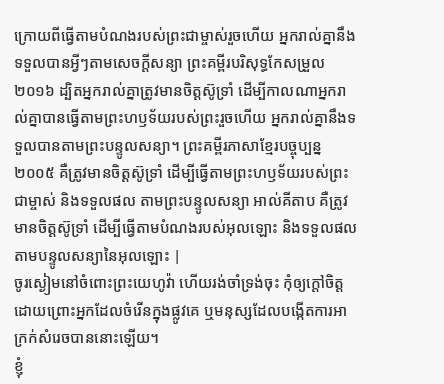ក្រោយពីធ្វើតាមបំណងរបស់ព្រះជាម្ចាស់រួចហើយ អ្នករាល់គ្នានឹងទទួលបានអ្វីៗតាមសេចក្ដីសន្យា ព្រះគម្ពីរបរិសុទ្ធកែសម្រួល ២០១៦ ដ្បិតអ្នករាល់គ្នាត្រូវមានចិត្តស៊ូទ្រាំ ដើម្បីកាលណាអ្នករាល់គ្នាបានធ្វើតាមព្រះហឫទ័យរបស់ព្រះរួចហើយ អ្នករាល់គ្នានឹងទទួលបានតាមព្រះបន្ទូលសន្យា។ ព្រះគម្ពីរភាសាខ្មែរបច្ចុប្បន្ន ២០០៥ គឺត្រូវមានចិត្តស៊ូទ្រាំ ដើម្បីធ្វើតាមព្រះហឫទ័យរបស់ព្រះជាម្ចាស់ និងទទួលផល តាមព្រះបន្ទូលសន្យា អាល់គីតាប គឺត្រូវមានចិត្ដស៊ូទ្រាំ ដើម្បីធ្វើតាមបំណងរបស់អុលឡោះ និងទទួលផលតាមបន្ទូលសន្យានៃអុលឡោះ |
ចូរស្ងៀមនៅចំពោះព្រះយេហូវ៉ា ហើយរង់ចាំទ្រង់ចុះ កុំឲ្យក្តៅចិត្ត ដោយព្រោះអ្នកដែលចំរើនក្នុងផ្លូវគេ ឬមនុស្សដែលបង្កើតការអាក្រក់សំរេចបាននោះឡើយ។
ខ្ញុំ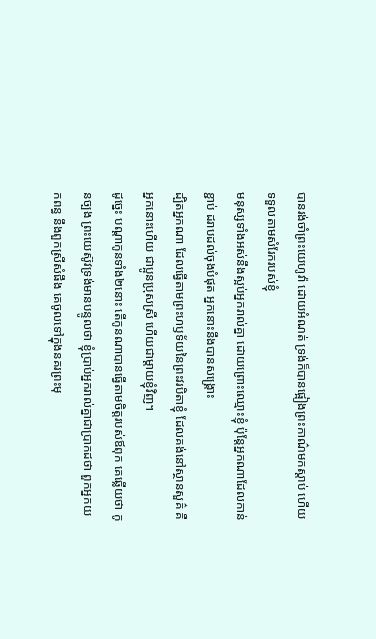បានរង់ចាំព្រះយេហូវ៉ា ដោយអំណត់ ទ្រង់ក៏បានផ្អៀងព្រះកាណ៌មកស្តាប់ ហើយទទួលតាមសំរែករបស់ខ្ញុំ
មនុស្សទាំងអស់នឹងស្អប់អ្នករាល់គ្នា ដោយព្រោះឈ្មោះខ្ញុំ ប៉ុន្តែអ្នកណាដែលកាន់ខ្ជាប់ ដរាបដល់ចុងបំផុត អ្នកនោះនឹងបានសង្គ្រោះ
ដ្បិតអ្នកណា ដែលធ្វើតាមព្រះហឫទ័យនៃព្រះវរបិតាខ្ញុំ ដែលគង់នៅស្ថានសួគ៌ គឺអ្នកនោះហើយ ជាប្អូនប្រុសស្រី ហើយជាម្តាយខ្ញុំវិញ។
ដូច្នេះ បណ្តាកូនទាំង២នោះ តើកូនណាបានធ្វើតាមចិត្តរបស់ឪពុក គេឆ្លើយថា កូនច្បង ព្រះយេស៊ូវទ្រង់មានបន្ទូលថា ខ្ញុំប្រាប់អ្នករាល់គ្នាជាប្រាកដថា ពួកអ្នកយកពន្ធ នឹងពួកស្រីសំផឹង គេចូលទៅក្នុងនគរព្រះមុ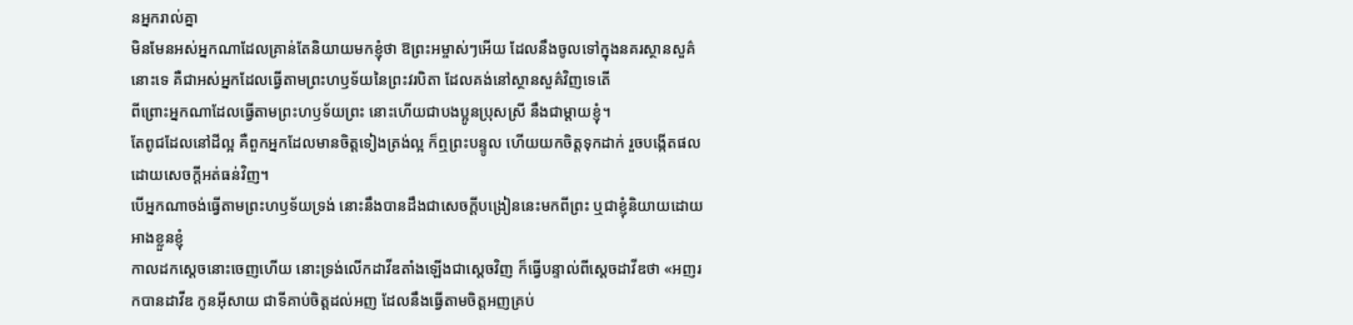នអ្នករាល់គ្នា
មិនមែនអស់អ្នកណាដែលគ្រាន់តែនិយាយមកខ្ញុំថា ឱព្រះអម្ចាស់ៗអើយ ដែលនឹងចូលទៅក្នុងនគរស្ថានសួគ៌នោះទេ គឺជាអស់អ្នកដែលធ្វើតាមព្រះហឫទ័យនៃព្រះវរបិតា ដែលគង់នៅស្ថានសួគ៌វិញទេតើ
ពីព្រោះអ្នកណាដែលធ្វើតាមព្រះហឫទ័យព្រះ នោះហើយជាបងប្អូនប្រុសស្រី នឹងជាម្តាយខ្ញុំ។
តែពូជដែលនៅដីល្អ គឺពួកអ្នកដែលមានចិត្តទៀងត្រង់ល្អ ក៏ឮព្រះបន្ទូល ហើយយកចិត្តទុកដាក់ រួចបង្កើតផលដោយសេចក្ដីអត់ធន់វិញ។
បើអ្នកណាចង់ធ្វើតាមព្រះហឫទ័យទ្រង់ នោះនឹងបានដឹងជាសេចក្ដីបង្រៀននេះមកពីព្រះ ឬជាខ្ញុំនិយាយដោយអាងខ្លួនខ្ញុំ
កាលដកស្តេចនោះចេញហើយ នោះទ្រង់លើកដាវីឌតាំងឡើងជាស្តេចវិញ ក៏ធ្វើបន្ទាល់ពីស្តេចដាវីឌថា «អញរកបានដាវីឌ កូនអ៊ីសាយ ជាទីគាប់ចិត្តដល់អញ ដែលនឹងធ្វើតាមចិត្តអញគ្រប់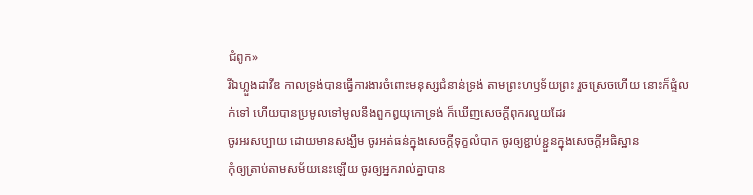ជំពូក»
រីឯហ្លួងដាវីឌ កាលទ្រង់បានធ្វើការងារចំពោះមនុស្សជំនាន់ទ្រង់ តាមព្រះហឫទ័យព្រះ រួចស្រេចហើយ នោះក៏ផ្ទំលក់ទៅ ហើយបានប្រមូលទៅមូលនឹងពួកឰយុកោទ្រង់ ក៏ឃើញសេចក្ដីពុករលួយដែរ
ចូរអរសប្បាយ ដោយមានសង្ឃឹម ចូរអត់ធន់ក្នុងសេចក្ដីទុក្ខលំបាក ចូរឲ្យខ្ជាប់ខ្ជួនក្នុងសេចក្ដីអធិស្ឋាន
កុំឲ្យត្រាប់តាមសម័យនេះឡើយ ចូរឲ្យអ្នករាល់គ្នាបាន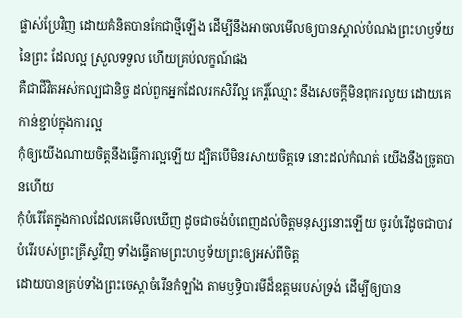ផ្លាស់ប្រែវិញ ដោយគំនិតបានកែជាថ្មីឡើង ដើម្បីនឹងអាចលមើលឲ្យបានស្គាល់បំណងព្រះហឫទ័យនៃព្រះ ដែលល្អ ស្រួលទទួល ហើយគ្រប់លក្ខណ៍ផង
គឺជាជីវិតអស់កល្បជានិច្ច ដល់ពួកអ្នកដែលរកសិរីល្អ កេរ្តិ៍ឈ្មោះ នឹងសេចក្ដីមិនពុករលួយ ដោយគេកាន់ខ្ជាប់ក្នុងការល្អ
កុំឲ្យយើងណាយចិត្តនឹងធ្វើការល្អឡើយ ដ្បិតបើមិនរសាយចិត្តទេ នោះដល់កំណត់ យើងនឹងច្រូតបានហើយ
កុំបំរើតែក្នុងកាលដែលគេមើលឃើញ ដូចជាចង់បំពេញដល់ចិត្តមនុស្សនោះឡើយ ចូរបំរើដូចជាបាវបំរើរបស់ព្រះគ្រីស្ទវិញ ទាំងធ្វើតាមព្រះហឫទ័យព្រះឲ្យអស់ពីចិត្ត
ដោយបានគ្រប់ទាំងព្រះចេស្តាចំរើនកំឡាំង តាមឫទ្ធិបារមីដ៏ឧត្តមរបស់ទ្រង់ ដើម្បីឲ្យបាន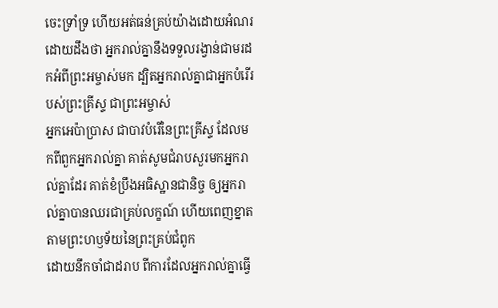ចេះទ្រាំទ្រ ហើយអត់ធន់គ្រប់យ៉ាងដោយអំណរ
ដោយដឹងថា អ្នករាល់គ្នានឹងទទួលរង្វាន់ជាមរដកអំពីព្រះអម្ចាស់មក ដ្បិតអ្នករាល់គ្នាជាអ្នកបំរើរបស់ព្រះគ្រីស្ទ ជាព្រះអម្ចាស់
អ្នកអេប៉ាប្រាស ជាបាវបំរើនៃព្រះគ្រីស្ទ ដែលមកពីពួកអ្នករាល់គ្នា គាត់សូមជំរាបសួរមកអ្នករាល់គ្នាដែរ គាត់ខំប្រឹងអធិស្ឋានជានិច្ច ឲ្យអ្នករាល់គ្នាបានឈរជាគ្រប់លក្ខណ៍ ហើយពេញខ្នាត តាមព្រះហឫទ័យនៃព្រះគ្រប់ជំពូក
ដោយនឹកចាំជាដរាប ពីការដែលអ្នករាល់គ្នាធ្វើ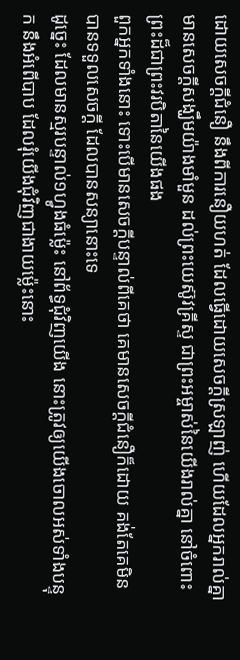ដោយសេចក្ដីជំនឿ នឹងពីការនឿយហត់ ដែលធ្វើដោយសេចក្ដីស្រឡាញ់ ហើយដែលអ្នករាល់គ្នាមានសេចក្ដីសង្ឃឹមយ៉ាងមាំមួន ដល់ព្រះយេស៊ូវគ្រីស្ទ ជាព្រះអម្ចាស់នៃយើងរាល់គ្នា នៅចំពោះព្រះដ៏ជាព្រះវរបិតានៃយើងផង
ពួកអ្នកទាំងនោះ ទោះបើមានសេចក្ដីបន្ទាល់ពីគេថា គេមានសេចក្ដីជំនឿក៏ដោយ គង់តែគេមិនបានទទួលសេចក្ដី ដែលបានសន្យានោះទេ
ដូច្នេះ ដែលមានស្មរបន្ទាល់១ហ្វូងធំម៉្លេះ នៅព័ទ្ធជុំវិញយើង នោះត្រូវឲ្យយើងចោលអស់ទាំងបន្ទុក នឹងអំពើបាប ដែលរុំយើងជុំវិញជាងាយម៉្លេះនោះ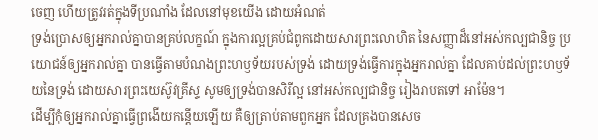ចេញ ហើយត្រូវរត់ក្នុងទីប្រណាំង ដែលនៅមុខយើង ដោយអំណត់
ទ្រង់ប្រោសឲ្យអ្នករាល់គ្នាបានគ្រប់លក្ខណ៍ ក្នុងការល្អគ្រប់ជំពូកដោយសារព្រះលោហិត នៃសញ្ញាដ៏នៅអស់កល្បជានិច្ច ប្រយោជន៍ឲ្យអ្នករាល់គ្នា បានធ្វើតាមបំណងព្រះហឫទ័យរបស់ទ្រង់ ដោយទ្រង់ធ្វើការក្នុងអ្នករាល់គ្នា ដែលគាប់ដល់ព្រះហឫទ័យនៃទ្រង់ ដោយសារព្រះយេស៊ូវគ្រីស្ទ សូមឲ្យទ្រង់បានសិរីល្អ នៅអស់កល្បជានិច្ច រៀងរាបតទៅ អាម៉ែន។
ដើម្បីកុំឲ្យអ្នករាល់គ្នាធ្វើព្រងើយកន្តើយឡើយ គឺឲ្យត្រាប់តាមពួកអ្នក ដែលគ្រងបានសេច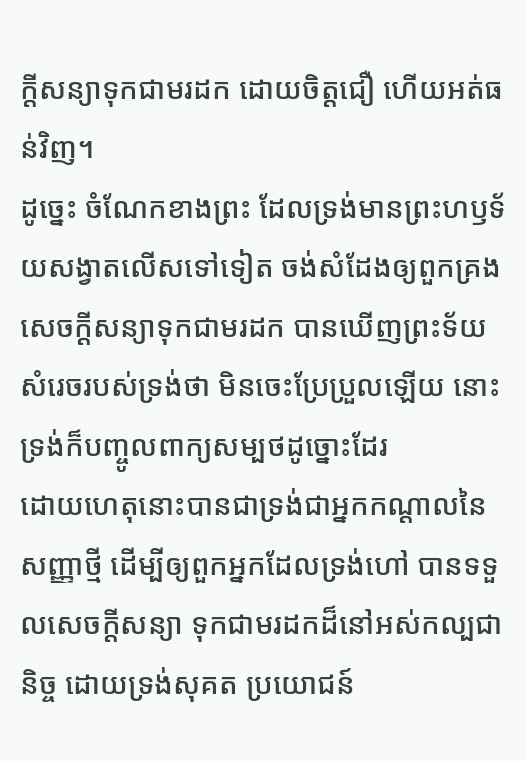ក្ដីសន្យាទុកជាមរដក ដោយចិត្តជឿ ហើយអត់ធន់វិញ។
ដូច្នេះ ចំណែកខាងព្រះ ដែលទ្រង់មានព្រះហឫទ័យសង្វាតលើសទៅទៀត ចង់សំដែងឲ្យពួកគ្រងសេចក្ដីសន្យាទុកជាមរដក បានឃើញព្រះទ័យសំរេចរបស់ទ្រង់ថា មិនចេះប្រែប្រួលឡើយ នោះទ្រង់ក៏បញ្ចូលពាក្យសម្បថដូច្នោះដែរ
ដោយហេតុនោះបានជាទ្រង់ជាអ្នកកណ្តាលនៃសញ្ញាថ្មី ដើម្បីឲ្យពួកអ្នកដែលទ្រង់ហៅ បានទទួលសេចក្ដីសន្យា ទុកជាមរដកដ៏នៅអស់កល្បជានិច្ច ដោយទ្រង់សុគត ប្រយោជន៍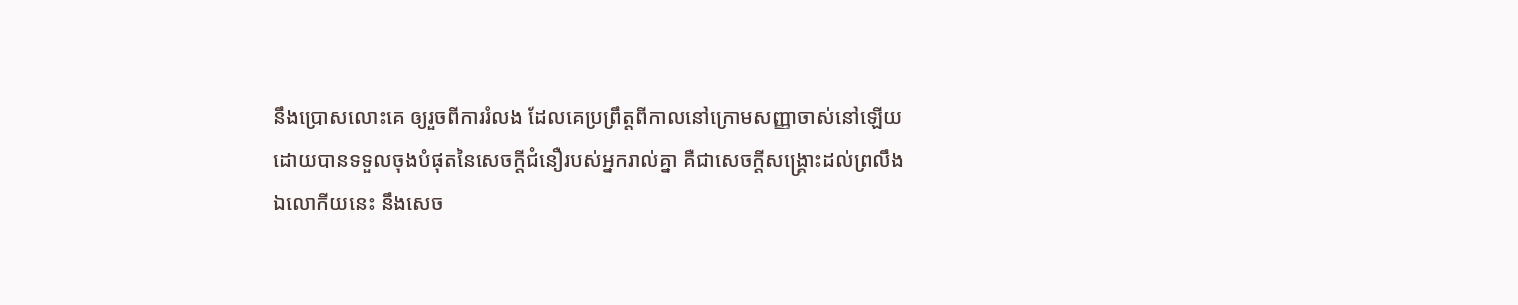នឹងប្រោសលោះគេ ឲ្យរួចពីការរំលង ដែលគេប្រព្រឹត្តពីកាលនៅក្រោមសញ្ញាចាស់នៅឡើយ
ដោយបានទទួលចុងបំផុតនៃសេចក្ដីជំនឿរបស់អ្នករាល់គ្នា គឺជាសេចក្ដីសង្គ្រោះដល់ព្រលឹង
ឯលោកីយនេះ នឹងសេច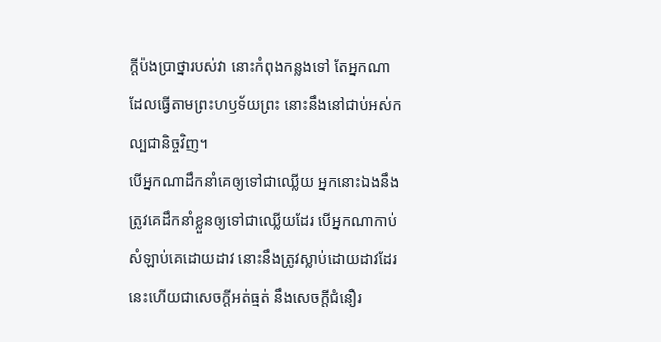ក្ដីប៉ងប្រាថ្នារបស់វា នោះកំពុងកន្លងទៅ តែអ្នកណាដែលធ្វើតាមព្រះហឫទ័យព្រះ នោះនឹងនៅជាប់អស់កល្បជានិច្ចវិញ។
បើអ្នកណាដឹកនាំគេឲ្យទៅជាឈ្លើយ អ្នកនោះឯងនឹងត្រូវគេដឹកនាំខ្លួនឲ្យទៅជាឈ្លើយដែរ បើអ្នកណាកាប់សំឡាប់គេដោយដាវ នោះនឹងត្រូវស្លាប់ដោយដាវដែរ នេះហើយជាសេចក្ដីអត់ធ្មត់ នឹងសេចក្ដីជំនឿរ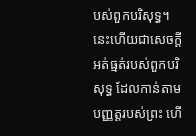បស់ពួកបរិសុទ្ធ។
នេះហើយជាសេចក្ដីអត់ធ្មត់របស់ពួកបរិសុទ្ធ ដែលកាន់តាមបញ្ញត្តរបស់ព្រះ ហើ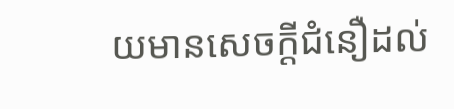យមានសេចក្ដីជំនឿដល់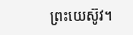ព្រះយេស៊ូវ។